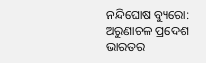ନନ୍ଦିଘୋଷ ବ୍ୟୁରୋ: ଅରୁଣାଚଳ ପ୍ରଦେଶ ଭାରତର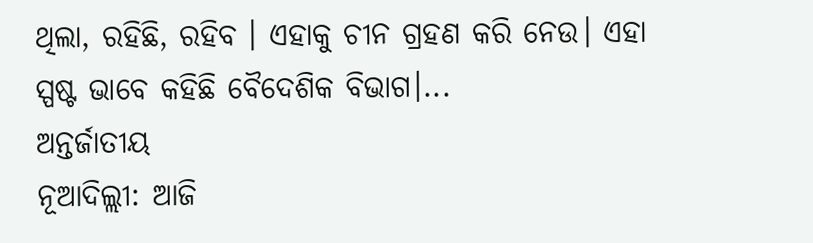ଥିଲା, ରହିଛି, ରହିବ । ଏହାକୁ ଚୀନ ଗ୍ରହଣ କରି ନେଉ। ଏହା ସ୍ପଷ୍ଟ ଭାବେ କହିଛି ବୈଦେଶିକ ବିଭାଗ।...
ଅନ୍ତର୍ଜାତୀୟ
ନୂଆଦିଲ୍ଲୀ: ଆଜି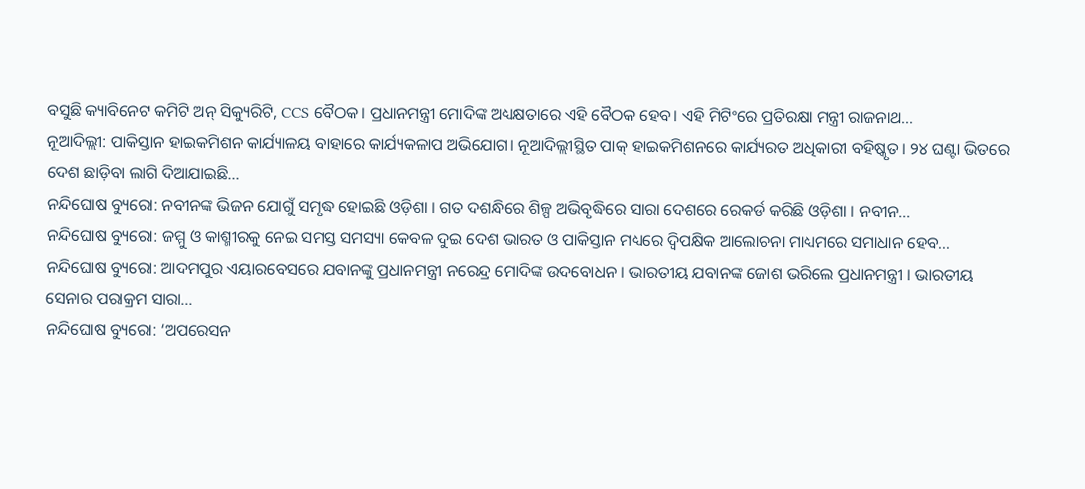ବସୁଛି କ୍ୟାବିନେଟ କମିଟି ଅନ୍ ସିକ୍ୟୁରିଟି, CCS ବୈଠକ। ପ୍ରଧାନମନ୍ତ୍ରୀ ମୋଦିଙ୍କ ଅଧ୍ୟକ୍ଷତାରେ ଏହି ବୈଠକ ହେବ। ଏହି ମିଟିଂରେ ପ୍ରତିରକ୍ଷା ମନ୍ତ୍ରୀ ରାଜନାଥ...
ନୂଆଦିଲ୍ଲୀ: ପାକିସ୍ତାନ ହାଇକମିଶନ କାର୍ଯ୍ୟାଳୟ ବାହାରେ କାର୍ଯ୍ୟକଳାପ ଅଭିଯୋଗ। ନୂଆଦିଲ୍ଲୀସ୍ଥିତ ପାକ୍ ହାଇକମିଶନରେ କାର୍ଯ୍ୟରତ ଅଧିକାରୀ ବହିଷ୍କୃତ। ୨୪ ଘଣ୍ଟା ଭିତରେ ଦେଶ ଛାଡ଼ିବା ଲାଗି ଦିଆଯାଇଛି...
ନନ୍ଦିଘୋଷ ବ୍ୟୁରୋ: ନବୀନଙ୍କ ଭିଜନ ଯୋଗୁଁ ସମୃଦ୍ଧ ହୋଇଛି ଓଡ଼ିଶା । ଗତ ଦଶନ୍ଧିରେ ଶିଳ୍ପ ଅଭିବୃଦ୍ଧିରେ ସାରା ଦେଶରେ ରେକର୍ଡ କରିଛି ଓଡ଼ିଶା । ନବୀନ...
ନନ୍ଦିଘୋଷ ବ୍ୟୁରୋ: ଜମ୍ମୁ ଓ କାଶ୍ମୀରକୁ ନେଇ ସମସ୍ତ ସମସ୍ୟା କେବଳ ଦୁଇ ଦେଶ ଭାରତ ଓ ପାକିସ୍ତାନ ମଧ୍ୟରେ ଦ୍ବିପକ୍ଷିକ ଆଲୋଚନା ମାଧ୍ୟମରେ ସମାଧାନ ହେବ...
ନନ୍ଦିଘୋଷ ବ୍ୟୁରୋ: ଆଦମପୁର ଏୟାରବେସରେ ଯବାନଙ୍କୁ ପ୍ରଧାନମନ୍ତ୍ରୀ ନରେନ୍ଦ୍ର ମୋଦିଙ୍କ ଉଦବୋଧନ । ଭାରତୀୟ ଯବାନଙ୍କ ଜୋଶ ଭରିଲେ ପ୍ରଧାନମନ୍ତ୍ରୀ । ଭାରତୀୟ ସେନାର ପରାକ୍ରମ ସାରା...
ନନ୍ଦିଘୋଷ ବ୍ୟୁରୋ: ‘ଅପରେସନ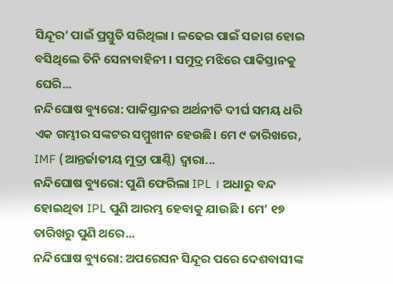ସିନ୍ଦୂର’ ପାଇଁ ପ୍ରସ୍ତୁତି ସରିଥିଲା । ଳଢେଇ ପାଇଁ ସଜାଗ ହୋଇ ବସିଥିଲେ ତିନି ସେନାବାହିନୀ । ସମୁଦ୍ର ମଝିରେ ପାକିସ୍ତାନକୁ ଘେରି...
ନନ୍ଦିଘୋଷ ବ୍ୟୁରୋ: ପାକିସ୍ତାନର ଅର୍ଥନୀତି ଦୀର୍ଘ ସମୟ ଧରି ଏକ ଗମ୍ଭୀର ସଙ୍କଟର ସମ୍ମୁଖୀନ ହେଉଛି। ମେ ୯ ତାରିଖରେ, IMF (ଆନ୍ତର୍ଜାତୀୟ ମୁଦ୍ରା ପାଣ୍ଠି) ଦ୍ୱାରା...
ନନ୍ଦିଘୋଷ ବ୍ୟୁରୋ: ପୁଣି ଫେରିଲା IPL । ଅଧାରୁ ବନ୍ଦ ହୋଇଥିବା IPL ପୁଣି ଆରମ୍ଭ ହେବାକୁ ଯାଉଛି । ମେ’ ୧୭ ତାରିଖରୁ ପୁଣି ଥରେ...
ନନ୍ଦିଘୋଷ ବ୍ୟୁରୋ: ଅପରେସନ ସିନ୍ଦୂର ପରେ ଦେଶବାସୀଙ୍କ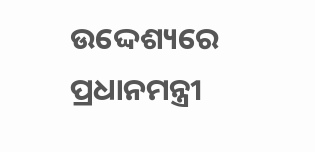ଉଦ୍ଦେଶ୍ୟରେ ପ୍ରଧାନମନ୍ତ୍ରୀ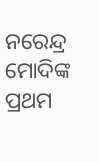ନରେନ୍ଦ୍ର ମୋଦିଙ୍କ ପ୍ରଥମ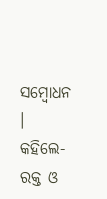ସମ୍ବୋଧନ । କହିଲେ- ରକ୍ତ ଓ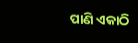ପାଣି ଏକାଠି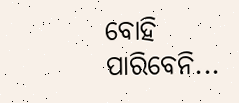ବୋହି ପାରିବେନି...